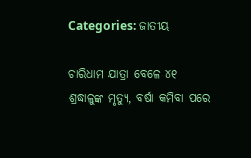Categories: ଜାତୀୟ

ଚାରିଧାମ ଯାତ୍ରା ବେଳେ ୪୧ ଶ୍ରଦ୍ଧାଳୁଙ୍କ ମୃତ୍ୟୁ, ବର୍ଷା କମିବା ପରେ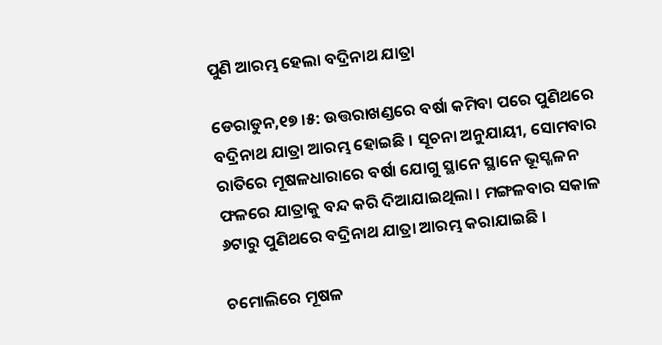ପୁଣି ଆରମ୍ଭ ହେଲା ବଦ୍ରିନାଥ ଯାତ୍ରା

ଡେରାଡୁନ,୧୭ ।୫: ଉତ୍ତରାଖଣ୍ଡରେ ବର୍ଷା କମିବା ପରେ ପୁଣିଥରେ ବଦ୍ରିନାଥ ଯାତ୍ରା ଆରମ୍ଭ ହୋଇଛି । ସୂଚନା ଅନୁଯାୟୀ, ସୋମବାର ରାତିରେ ମୂଷଳଧାରାରେ ବର୍ଷା ଯୋଗୁ ସ୍ଥାନେ ସ୍ଥାନେ ଭୂସ୍ଖଳନ ଫଳରେ ଯାତ୍ରାକୁ ବନ୍ଦ କରି ଦିଆଯାଇଥିଲା । ମଙ୍ଗଳବାର ସକାଳ ୬ଟାରୁ ପୁଣିଥରେ ବଦ୍ରିନାଥ ଯାତ୍ରା ଆରମ୍ଭ କରାଯାଇଛି ।

ଚମୋଲିରେ ମୂଷଳ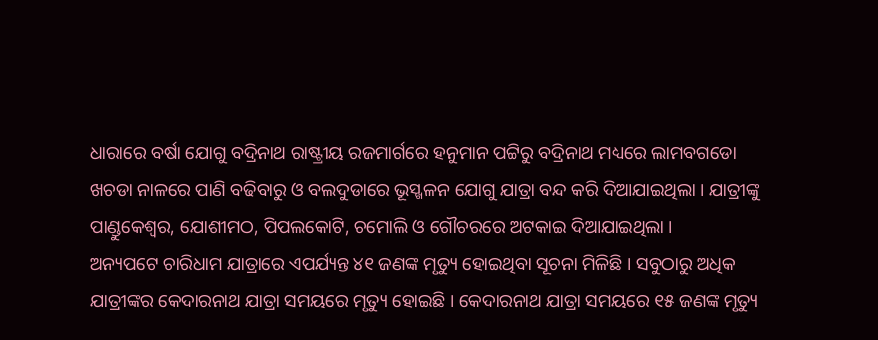ଧାରାରେ ବର୍ଷା ଯୋଗୁ ବଦ୍ରିନାଥ ରାଷ୍ଟ୍ରୀୟ ରଜମାର୍ଗରେ ହନୁମାନ ପଟ୍ଟିରୁ ବଦ୍ରିନାଥ ମଧ୍ୟରେ ଲାମବଗଡୋ ଖଚଡା ନାଳରେ ପାଣି ବଢିବାରୁ ଓ ବଲଦୁଡାରେ ଭୂସ୍ଖଳନ ଯୋଗୁ ଯାତ୍ରା ବନ୍ଦ କରି ଦିଆଯାଇଥିଲା । ଯାତ୍ରୀଙ୍କୁ ପାଣ୍ଡୁକେଶ୍ୱର, ଯୋଶୀମଠ, ପିପଲକୋଟି, ଚମୋଲି ଓ ଗୌଚରରେ ଅଟକାଇ ଦିଆଯାଇଥିଲା ।
ଅନ୍ୟପଟେ ଚାରିଧାମ ଯାତ୍ରାରେ ଏପର୍ଯ୍ୟନ୍ତ ୪୧ ଜଣଙ୍କ ମୃତ୍ୟୁ ହୋଇଥିବା ସୂଚନା ମିଳିଛି । ସବୁଠାରୁ ଅଧିକ ଯାତ୍ରୀଙ୍କର କେଦାରନାଥ ଯାତ୍ରା ସମୟରେ ମୃତ୍ୟୁ ହୋଇଛି । କେଦାରନାଥ ଯାତ୍ରା ସମୟରେ ୧୫ ଜଣଙ୍କ ମୃତ୍ୟୁ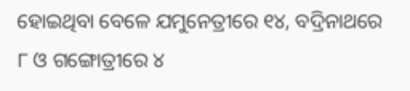ହୋଇଥିବା ବେଳେ ଯମୁନେତ୍ରୀରେ ୧୪, ବଦ୍ରିନାଥରେ ୮ ଓ ଗଙ୍ଗୋତ୍ରୀରେ ୪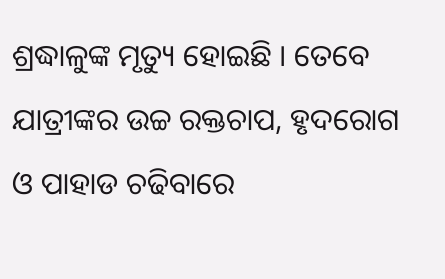ଶ୍ରଦ୍ଧାଳୁଙ୍କ ମୃତ୍ୟୁ ହୋଇଛି । ତେବେ ଯାତ୍ରୀଙ୍କର ଉଚ୍ଚ ରକ୍ତଚାପ, ହୃଦରୋଗ ଓ ପାହାଡ ଚଢିବାରେ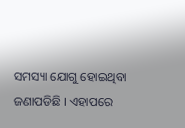ସମସ୍ୟା ଯୋଗୁ ହୋଇଥିବା ଜଣାପଡିଛି । ଏହାପରେ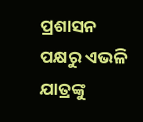ପ୍ରଶାସନ ପକ୍ଷରୁ ଏଭଳି ଯାତ୍ରଙ୍କୁ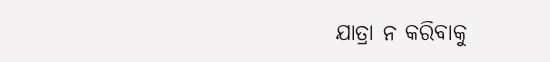ଯାତ୍ରା ନ କରିବାକୁ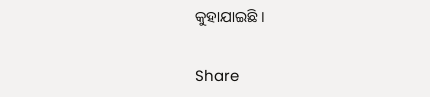କୁହାଯାଇଛି ।

Share